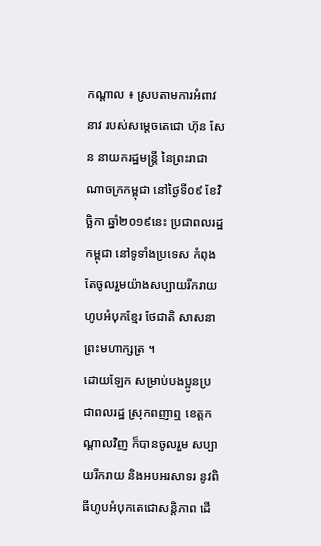កណ្តាល ៖ ស្របតាមការអំពាវនាវ របស់សម្តេចតេជោ ហ៊ុន សែន នាយករដ្ឋមន្រ្តី នៃព្រះរាជាណាចក្រកម្ពុជា នៅថ្ងៃទី០៩ ខែវិច្ឆិកា ឆ្នាំ២០១៩នេះ ប្រជាពលរដ្ឋកម្ពុជា នៅទូទាំងប្រទេស កំពុងតែចូលរួមយ៉ាងសប្បាយរីករាយ ហូបអំបុកខ្មែរ ថែជាតិ សាសនា ព្រះមហាក្សត្រ ។
ដោយឡែក សម្រាប់បងប្អូនប្រជាពលរដ្ឋ ស្រុកពញាឮ ខេត្តកណ្តាលវិញ ក៏បានចូលរួម សប្បាយរីករាយ និងអបអរសាទរ នូវពិធីហូបអំបុកតេជោសន្តិភាព ដើ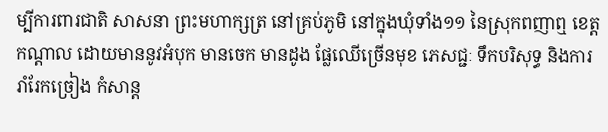ម្បីការពារជាតិ សាសនា ព្រះមហាក្សត្រ នៅគ្រប់ភូមិ នៅក្នុងឃុំទាំង១១ នៃស្រុកពញាឮ ខេត្តកណ្តាល ដោយមាននូវអំបុក មានចេក មានដូង ផ្លែឈើច្រើនមុខ ភេសជ្ជៈ ទឹកបរិសុទ្ធ និងការរាំរែកច្រៀង កំសាន្ត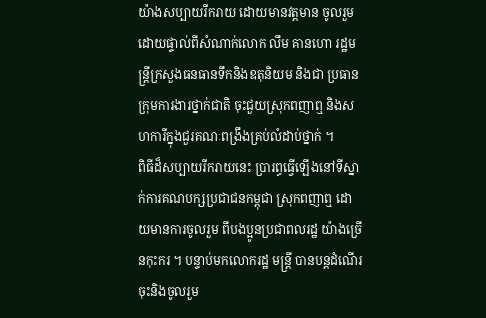យ៉ាងសប្បាយរីករាយ ដោយមានវត្តមាន ចូលរួមដោយផ្ទាល់ពីសំណាក់លោក លឹម គានហោ រដ្ឋមន្ត្រីក្រសួងធនធានទឹកនិងឧតុនិយម និងជា ប្រធានក្រុមការងារថ្នាក់ជាតិ ចុះជួយស្រុកពញាឮ និងសហការីក្នុងជួរគណៈពង្រឹងគ្រប់លំដាប់ថ្នាក់ ។
ពិធីដ៏សប្បាយរីករាយនេះ ប្រារព្ធធ្វើឡើងនៅទីស្នាក់ការគណបក្សប្រជាជនកម្ពុជា ស្រុកពញាឮ ដោយមានការចូលរួម ពីបងប្អូនប្រជាពលរដ្ឋ យ៉ាងច្រើនកុះករ ។ បន្ទាប់មកលោករដ្ឋ មន្ត្រី បានបន្តដំណើរ ចុះនិងចូលរួម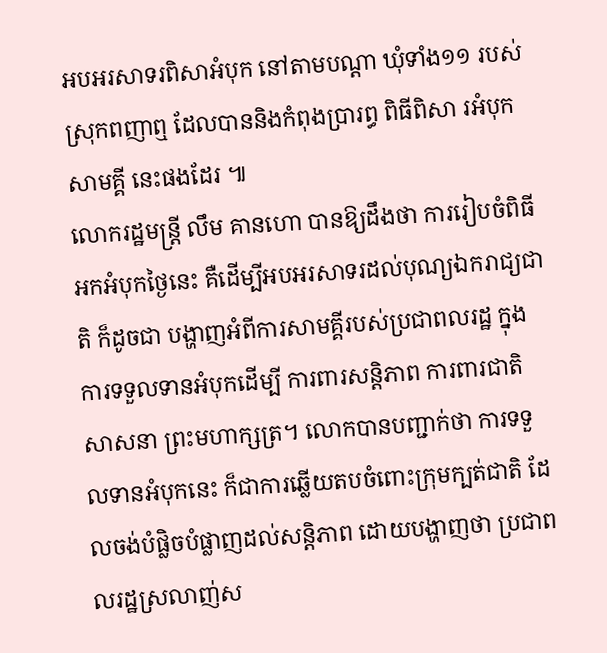អបអរសាទរពិសាអំបុក នៅតាមបណ្តា ឃុំទាំង១១ របស់ស្រុកពញាឮ ដែលបាននិងកំពុងប្រារព្ធ ពិធីពិសា រអំបុក សាមគ្គី នេះផងដែរ ៕
លោករដ្ឋមន្រ្តី លឹម គានហោ បានឱ្យដឹងថា ការរៀបចំពិធីអកអំបុកថ្ងៃនេះ គឺដើម្បីអបអរសាទរដល់បុណ្យឯករាជ្យជាតិ ក៏ដូចជា បង្ហាញអំពីការសាមគ្គីរបស់ប្រជាពលរដ្ឋ ក្នុងការទទួលទានអំបុកដើម្បី ការពារសន្តិភាព ការពារជាតិ សាសនា ព្រះមហាក្សត្រ។ លោកបានបញ្ជាក់ថា ការទទួលទានអំបុកនេះ ក៏ជាការឆ្លើយតបចំពោះក្រុមក្បត់ជាតិ ដែលចង់បំផ្លិចបំផ្លាញដល់សន្តិភាព ដោយបង្ហាញថា ប្រជាពលរដ្ឋស្រលាញ់ស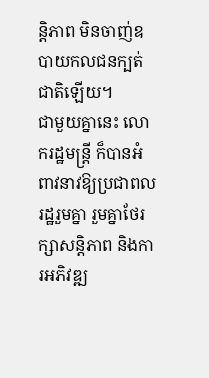ន្តិភាព មិនចាញ់ឧបាយកលជនក្បត់ជាតិឡើយ។
ជាមួយគ្នានេះ លោករដ្ឋមន្រ្តី ក៏បានអំពាវនាវឱ្យប្រជាពលរដ្ឋរួមគ្នា រួមគ្នាថែរក្សាសន្តិភាព និងការអភិវឌ្ឍ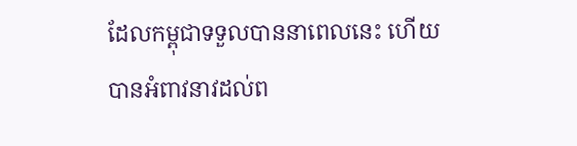ដែលកម្ពុជាទទួលបាននាពេលនេះ ហើយបានអំពាវនាវដល់ព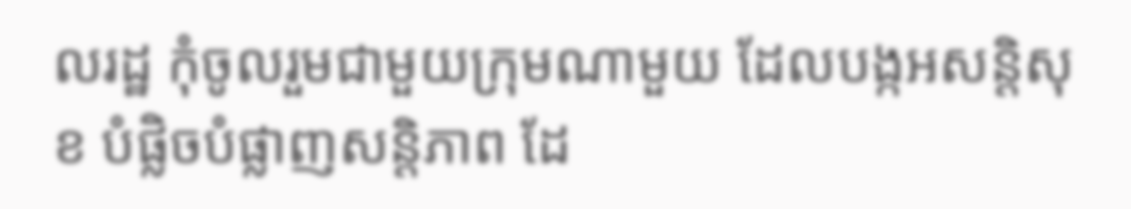លរដ្ឋ កុំចូលរួមជាមួយក្រុមណាមួយ ដែលបង្កអសន្តិសុខ បំផ្លិចបំផ្លាញសន្តិភាព ដែ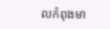លកំពុងមា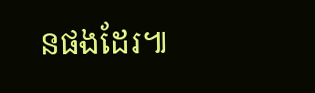នផងដែរ៕